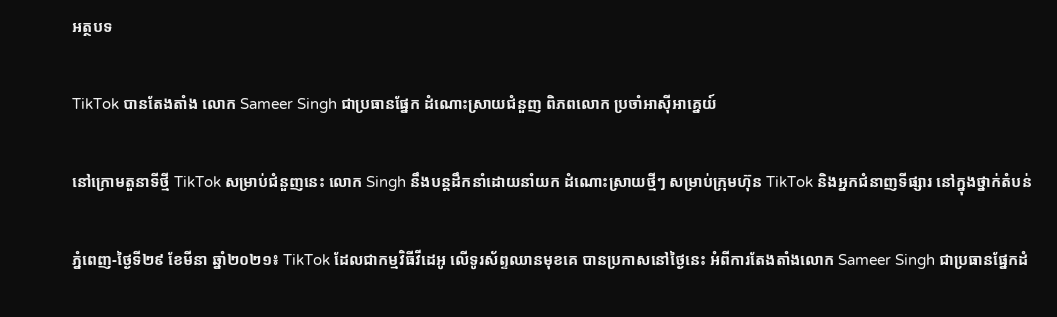អត្ថបទ

TikTok បានតែងតាំង លោក Sameer Singh ជាប្រធានផ្នែក ដំណោះស្រាយជំនួញ ពិភពលោក ប្រចាំអាស៊ីអាគ្នេយ៍

នៅក្រោមតួនាទីថ្មី TikTok សម្រាប់ជំនួញនេះ លោក Singh នឹងបន្តដឹកនាំដោយនាំយក ដំណោះស្រាយថ្មីៗ សម្រាប់ក្រុមហ៊ុន TikTok និងអ្នកជំនាញទីផ្សារ នៅក្នុងថ្នាក់តំបន់

ភ្នំពេញ-ថ្ងៃទី២៩ ខែមីនា ឆ្នាំ២០២១៖ TikTok ដែលជាកម្មវិធីវីដេអូ លើទូរស័ព្ទឈានមុខគេ បានប្រកាសនៅថ្ងៃនេះ អំពីការតែងតាំងលោក Sameer Singh ជាប្រធានផ្នែកដំ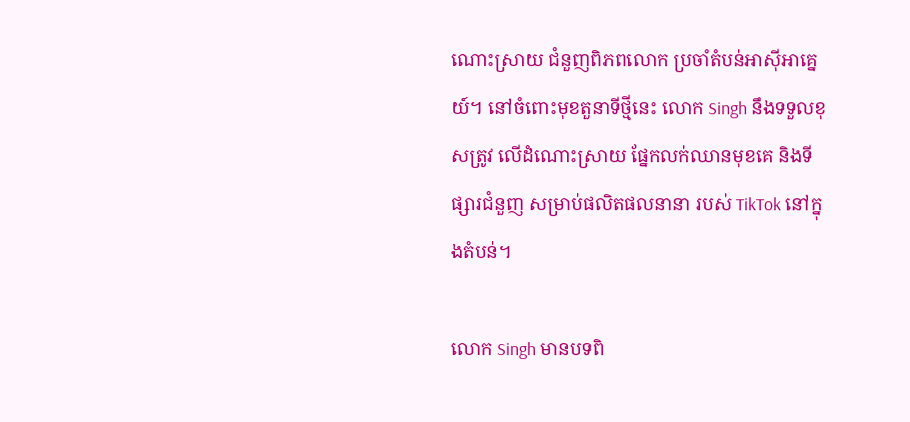ណោះស្រាយ ជំនួញពិភពលោក ប្រចាំតំបន់អាស៊ីអាគ្នេយ៍។ នៅចំពោះមុខតួនាទីថ្មីនេះ លោក Singh នឹងទទួលខុសត្រូវ លើដំណោះស្រាយ ផ្នែកលក់ឈានមុខគេ និងទីផ្សារជំនួញ សម្រាប់ផលិតផលនានា របស់ TikTok នៅក្នុងតំបន់។

លោក Singh មានបទពិ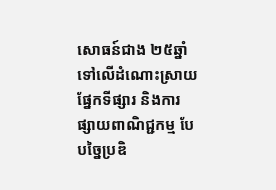សោធន៍ជាង ២៥ឆ្នាំទៅលើដំណោះស្រាយ ផ្នែកទីផ្សារ និងការផ្សាយពាណិជ្ជកម្ម បែបច្នៃប្រឌិ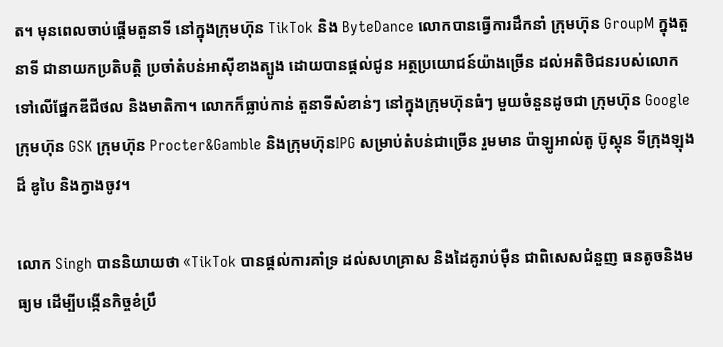ត។ មុនពេលចាប់ផ្តើមតួនាទី នៅក្នុងក្រុមហ៊ុន TikTok និង ByteDance លោកបានធ្វើការដឹកនាំ ក្រុមហ៊ុន GroupM ក្នុងតួនាទី ជានាយកប្រតិបត្តិ ប្រចាំតំបន់អាស៊ីខាងត្បូង ដោយបានផ្តល់ជូន អត្ថប្រយោជន៍យ៉ាងច្រើន ដល់អតិថិជនរបស់លោក ទៅលើផ្នែកឌីជីថល និងមាតិកា។ លោកក៏ធ្លាប់កាន់ តួនាទីសំខាន់ៗ នៅក្នុងក្រុមហ៊ុនធំៗ មួយចំនួនដូចជា ក្រុមហ៊ុន Google ក្រុមហ៊ុន GSK ក្រុមហ៊ុន Procter&Gamble និងក្រុមហ៊ុនIPG សម្រាប់តំបន់ជាច្រើន រួមមាន ប៉ាឡូអាល់តូ ប៊ូស្តុន ទីក្រុងឡុងដ៏ ឌូបៃ និងក្វាងចូវ។

លោក Singh បាននិយាយថា «TikTok បានផ្តល់ការគាំទ្រ ដល់សហគ្រាស និងដៃគូរាប់ម៉ឺន ជាពិសេសជំនួញ ធនតូចនិងមធ្យម ដើម្បីបង្កើនកិច្ចខំប្រឹ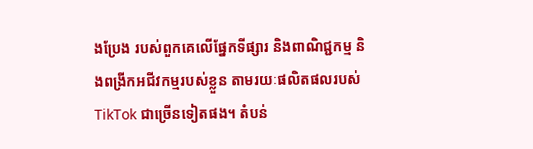ងប្រែង របស់ពួកគេលើផ្នែកទីផ្សារ និងពាណិជ្ជកម្ម និងពង្រីកអជីវកម្មរបស់ខ្លួន តាមរយៈផលិតផលរបស់ TikTok ជាច្រើនទៀតផង។ តំបន់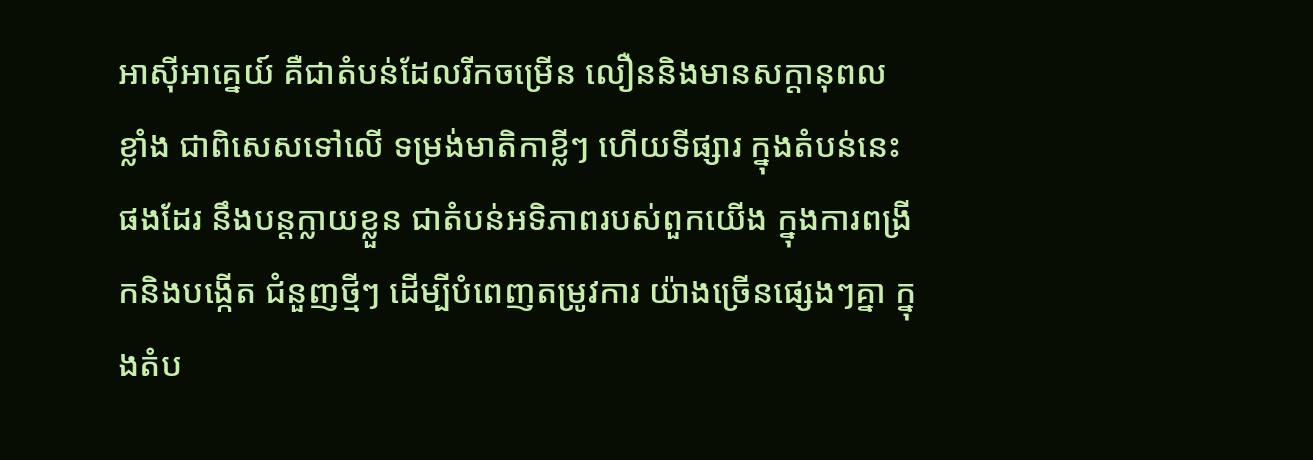អាស៊ីអាគ្នេយ៍ គឺជាតំបន់ដែលរីកចម្រើន លឿននិងមានសក្តានុពលខ្លាំង ជាពិសេសទៅលើ ទម្រង់មាតិកាខ្លីៗ ហើយទីផ្សារ ក្នុងតំបន់នេះផងដែរ នឹងបន្តក្លាយខ្លួន ជាតំបន់អទិភាពរបស់ពួកយើង ក្នុងការពង្រីកនិងបង្កើត ជំនួញថ្មីៗ ដើម្បីបំពេញតម្រូវការ យ៉ាងច្រើនផ្សេងៗគ្នា ក្នុងតំប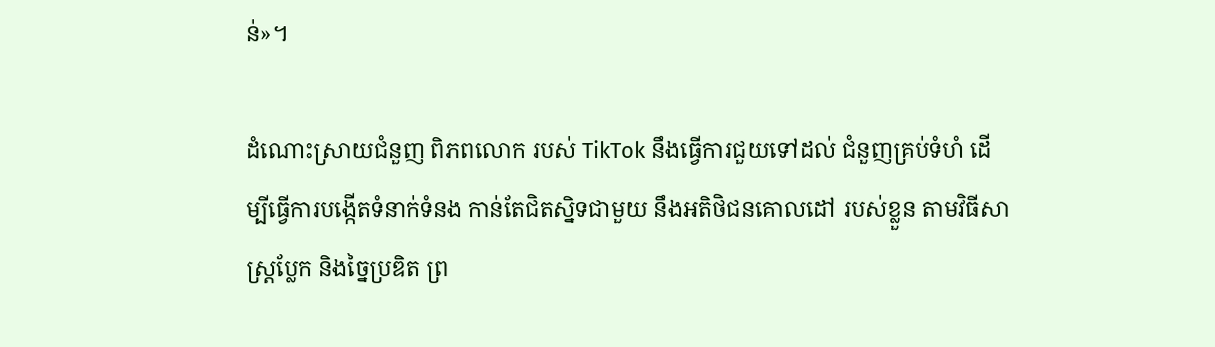ន់»។

ដំណោះស្រាយជំនួញ ពិភពលោក របស់ TikTok នឹងធ្វើការជួយទៅដល់ ជំនួញគ្រប់ទំហំ ដើម្បីធ្វើការបង្កើតទំនាក់ទំនង កាន់តែជិតស្និទជាមួយ នឹងអតិថិជនគោលដៅ របស់ខ្លួន តាមវិធីសាស្ត្រប្លែក និងច្នៃប្រឌិត ព្រ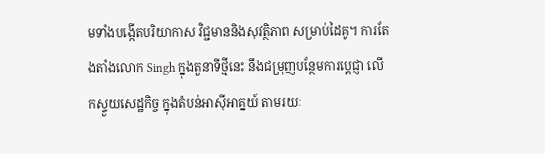មទាំងបង្កើតបរិយាកាស វិជ្ជមាននិងសុវត្ថិភាព សម្រាប់ដៃគូ។ ការតែងតាំងលោក Singh ក្នុងតួនាទីថ្មីនេះ នឹងជម្រុញបន្ថែមការប្តេជ្ញា លើកស្ទួយសេដ្ឋកិច្ច ក្នុងតំបន់អាស៊ីអាគ្នយ៍ តាមរយៈ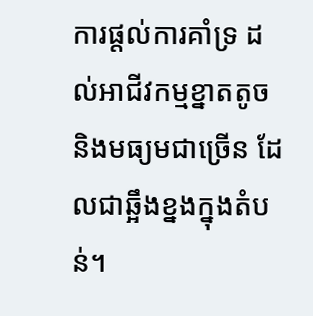ការផ្តល់ការគាំទ្រ ដល់អាជីវកម្មខ្នាតតូច និងមធ្យមជាច្រើន ដែលជាឆ្អឹងខ្នងក្នុងតំបន់។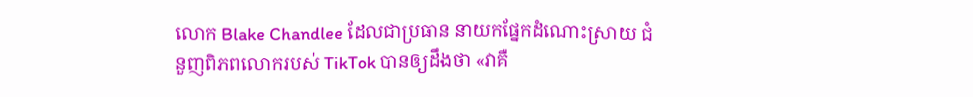លោក Blake Chandlee ដែលជាប្រធាន នាយកផ្នែកដំណោះស្រាយ ជំនួញពិភពលោករបស់ TikTok បានឲ្យដឹងថា «វាគឺ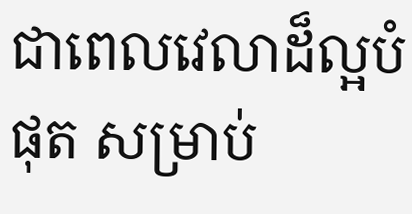ជាពេលវេលាដ៏ល្អបំផុត សម្រាប់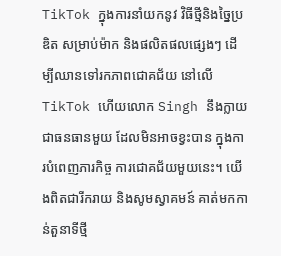TikTok ក្នុងការនាំយកនូវ វិធីថ្មីនិងច្នៃប្រឌិត សម្រាប់ម៉ាក និងផលិតផលផ្សេងៗ ដើម្បីឈានទៅរកភាពជោគជ័យ នៅលើ TikTok ហើយលោក Singh នឹងក្លាយជាធនធានមួយ ដែលមិនអាចខ្វះបាន ក្នុងការបំពេញភារកិច្ច ការជោគជ័យមួយនេះ។ យើងពិតជារីករាយ និងសូមស្វាគមន៍ គាត់មកកាន់តួនាទីថ្មី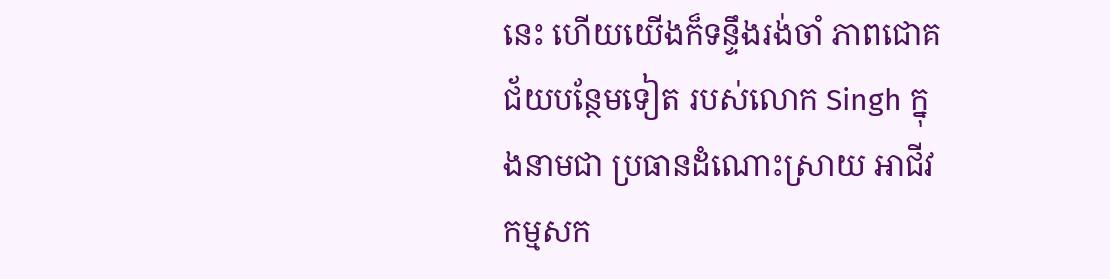នេះ ហើយយើងក៏ទន្ទឹងរង់ចាំ ភាពជោគជ័យបន្ថែមទៀត របស់លោក Singh ក្នុងនាមជា ប្រធានដំណោះស្រាយ អាជីវកម្មសក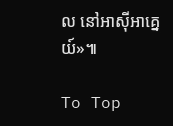ល នៅអាស៊ីអាគ្នេយ៍»៕

To Top